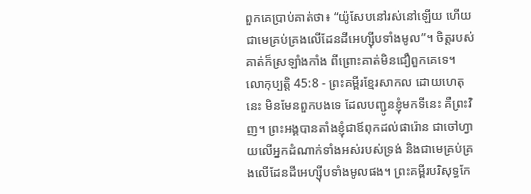ពួកគេប្រាប់គាត់ថា៖ “យ៉ូសែបនៅរស់នៅឡើយ ហើយជាមេគ្រប់គ្រងលើដែនដីអេហ្ស៊ីបទាំងមូល”។ ចិត្តរបស់គាត់ក៏ស្រឡាំងកាំង ពីព្រោះគាត់មិនជឿពួកគេទេ។
លោកុប្បត្តិ 45:8 - ព្រះគម្ពីរខ្មែរសាកល ដោយហេតុនេះ មិនមែនពួកបងទេ ដែលបញ្ជូនខ្ញុំមកទីនេះ គឺព្រះវិញ។ ព្រះអង្គបានតាំងខ្ញុំជាឪពុកដល់ផារ៉ោន ជាចៅហ្វាយលើអ្នកដំណាក់ទាំងអស់របស់ទ្រង់ និងជាមេគ្រប់គ្រងលើដែនដីអេហ្ស៊ីបទាំងមូលផង។ ព្រះគម្ពីរបរិសុទ្ធកែ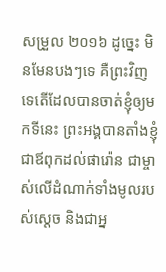សម្រួល ២០១៦ ដូច្នេះ មិនមែនបងៗទេ គឺព្រះវិញទេតើដែលបានចាត់ខ្ញុំឲ្យមកទីនេះ ព្រះអង្គបានតាំងខ្ញុំជាឪពុកដល់ផារ៉ោន ជាម្ចាស់លើដំណាក់ទាំងមូលរបស់ស្ដេច និងជាអ្ន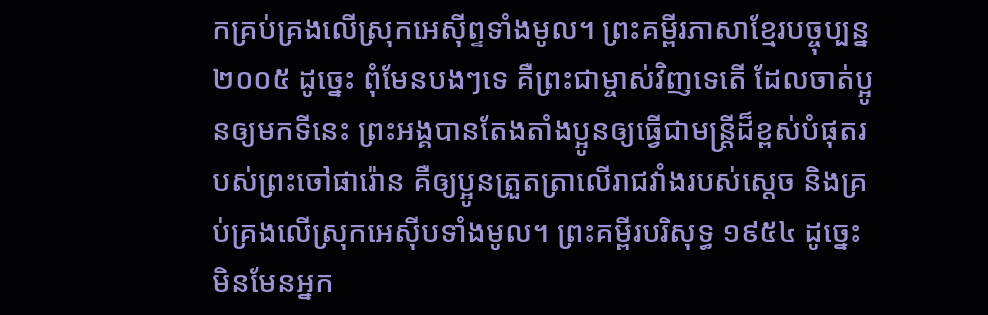កគ្រប់គ្រងលើស្រុកអេស៊ីព្ទទាំងមូល។ ព្រះគម្ពីរភាសាខ្មែរបច្ចុប្បន្ន ២០០៥ ដូច្នេះ ពុំមែនបងៗទេ គឺព្រះជាម្ចាស់វិញទេតើ ដែលចាត់ប្អូនឲ្យមកទីនេះ ព្រះអង្គបានតែងតាំងប្អូនឲ្យធ្វើជាមន្ត្រីដ៏ខ្ពស់បំផុតរបស់ព្រះចៅផារ៉ោន គឺឲ្យប្អូនត្រួតត្រាលើរាជវាំងរបស់ស្ដេច និងគ្រប់គ្រងលើស្រុកអេស៊ីបទាំងមូល។ ព្រះគម្ពីរបរិសុទ្ធ ១៩៥៤ ដូច្នេះ មិនមែនអ្នក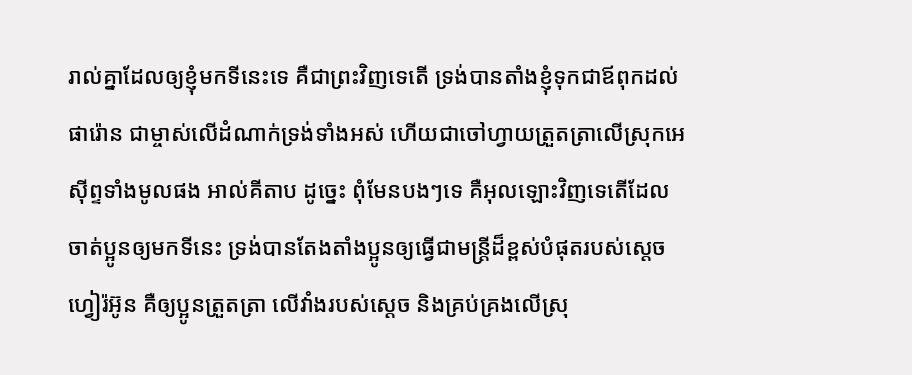រាល់គ្នាដែលឲ្យខ្ញុំមកទីនេះទេ គឺជាព្រះវិញទេតើ ទ្រង់បានតាំងខ្ញុំទុកជាឪពុកដល់ផារ៉ោន ជាម្ចាស់លើដំណាក់ទ្រង់ទាំងអស់ ហើយជាចៅហ្វាយត្រួតត្រាលើស្រុកអេស៊ីព្ទទាំងមូលផង អាល់គីតាប ដូច្នេះ ពុំមែនបងៗទេ គឺអុលឡោះវិញទេតើដែលចាត់ប្អូនឲ្យមកទីនេះ ទ្រង់បានតែងតាំងប្អូនឲ្យធ្វើជាមន្ត្រីដ៏ខ្ពស់បំផុតរបស់ស្តេចហ្វៀរ៉អ៊ូន គឺឲ្យប្អូនត្រួតត្រា លើវាំងរបស់ស្តេច និងគ្រប់គ្រងលើស្រុ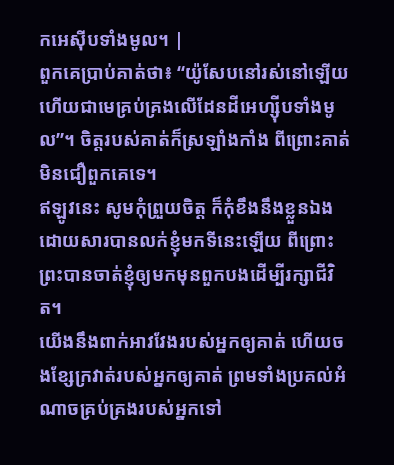កអេស៊ីបទាំងមូល។ |
ពួកគេប្រាប់គាត់ថា៖ “យ៉ូសែបនៅរស់នៅឡើយ ហើយជាមេគ្រប់គ្រងលើដែនដីអេហ្ស៊ីបទាំងមូល”។ ចិត្តរបស់គាត់ក៏ស្រឡាំងកាំង ពីព្រោះគាត់មិនជឿពួកគេទេ។
ឥឡូវនេះ សូមកុំព្រួយចិត្ត ក៏កុំខឹងនឹងខ្លួនឯងដោយសារបានលក់ខ្ញុំមកទីនេះឡើយ ពីព្រោះព្រះបានចាត់ខ្ញុំឲ្យមកមុនពួកបងដើម្បីរក្សាជីវិត។
យើងនឹងពាក់អាវវែងរបស់អ្នកឲ្យគាត់ ហើយចងខ្សែក្រវាត់របស់អ្នកឲ្យគាត់ ព្រមទាំងប្រគល់អំណាចគ្រប់គ្រងរបស់អ្នកទៅ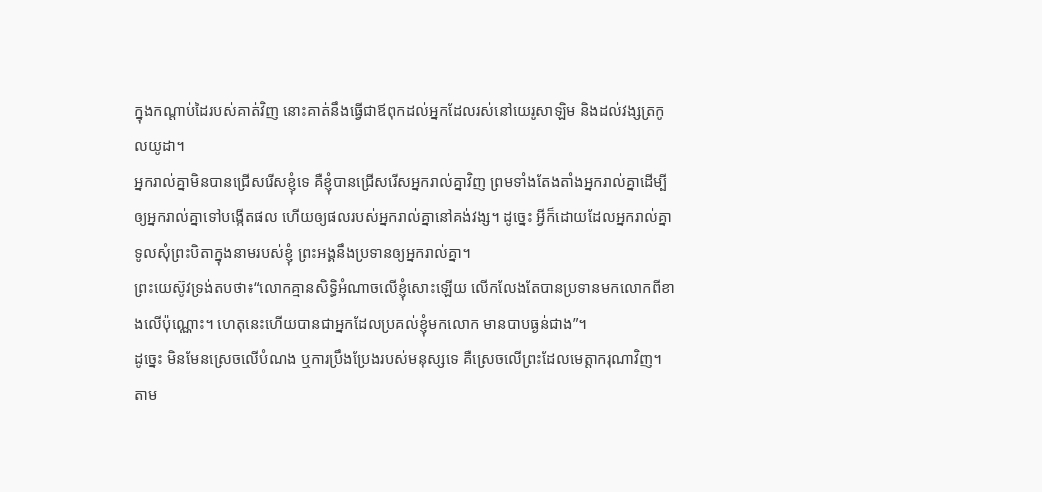ក្នុងកណ្ដាប់ដៃរបស់គាត់វិញ នោះគាត់នឹងធ្វើជាឪពុកដល់អ្នកដែលរស់នៅយេរូសាឡិម និងដល់វង្សត្រកូលយូដា។
អ្នករាល់គ្នាមិនបានជ្រើសរើសខ្ញុំទេ គឺខ្ញុំបានជ្រើសរើសអ្នករាល់គ្នាវិញ ព្រមទាំងតែងតាំងអ្នករាល់គ្នាដើម្បីឲ្យអ្នករាល់គ្នាទៅបង្កើតផល ហើយឲ្យផលរបស់អ្នករាល់គ្នានៅគង់វង្ស។ ដូច្នេះ អ្វីក៏ដោយដែលអ្នករាល់គ្នាទូលសុំព្រះបិតាក្នុងនាមរបស់ខ្ញុំ ព្រះអង្គនឹងប្រទានឲ្យអ្នករាល់គ្នា។
ព្រះយេស៊ូវទ្រង់តបថា៖“លោកគ្មានសិទ្ធិអំណាចលើខ្ញុំសោះឡើយ លើកលែងតែបានប្រទានមកលោកពីខាងលើប៉ុណ្ណោះ។ ហេតុនេះហើយបានជាអ្នកដែលប្រគល់ខ្ញុំមកលោក មានបាបធ្ងន់ជាង”។
ដូច្នេះ មិនមែនស្រេចលើបំណង ឬការប្រឹងប្រែងរបស់មនុស្សទេ គឺស្រេចលើព្រះដែលមេត្តាករុណាវិញ។
តាម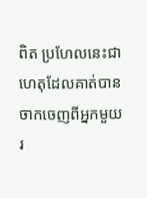ពិត ប្រហែលនេះជាហេតុដែលគាត់បានចាកចេញពីអ្នកមួយរ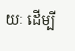យៈ ដើម្បី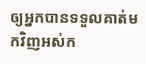ឲ្យអ្នកបានទទួលគាត់មកវិញអស់ក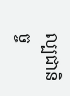ល្បជានិច្ច